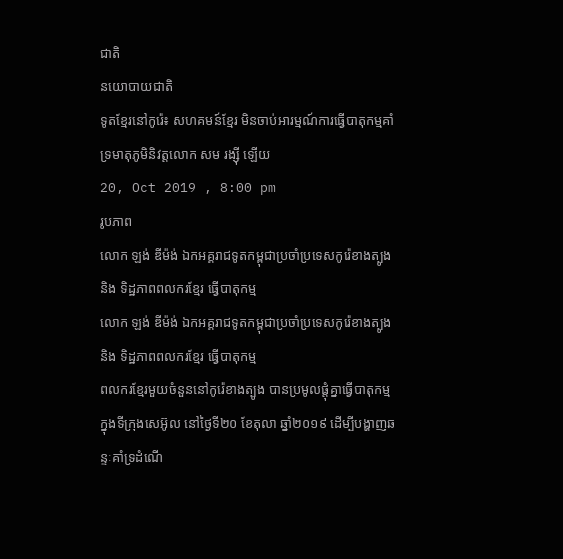ជាតិ
នយោបាយជាតិ
ទូតខ្មែរនៅកូរ៉េ៖ សហគមន៍ខ្មែរ មិនចាប់អារម្មណ៍ការធ្វើបាតុកម្មគាំទ្រមាតុភូមិនិវត្តលោក សម រង្ស៊ី ឡើយ
20, Oct 2019 , 8:00 pm
រូបភាព
លោក ឡង់ ឌីម៉ង់ ឯកអគ្គរាជទូតកម្ពុជាប្រចាំប្រទេសកូរ៉េខាងត្បូង និង ទិដ្ឋភាពពលករខ្មែរ ធ្វើបាតុកម្ម
លោក ឡង់ ឌីម៉ង់ ឯកអគ្គរាជទូតកម្ពុជាប្រចាំប្រទេសកូរ៉េខាងត្បូង និង ទិដ្ឋភាពពលករខ្មែរ ធ្វើបាតុកម្ម
ពលករខ្មែរមួយចំនួននៅកូរ៉េខាងត្បូង បានប្រមូលផ្តុំគ្នាធ្វើបាតុកម្ម ក្នុងទីក្រុងសេអ៊ូល នៅថ្ងៃទី២០ ខែតុលា ឆ្នាំ២០១៩ ដើម្បីបង្ហាញឆន្ទៈគាំទ្រដំណើ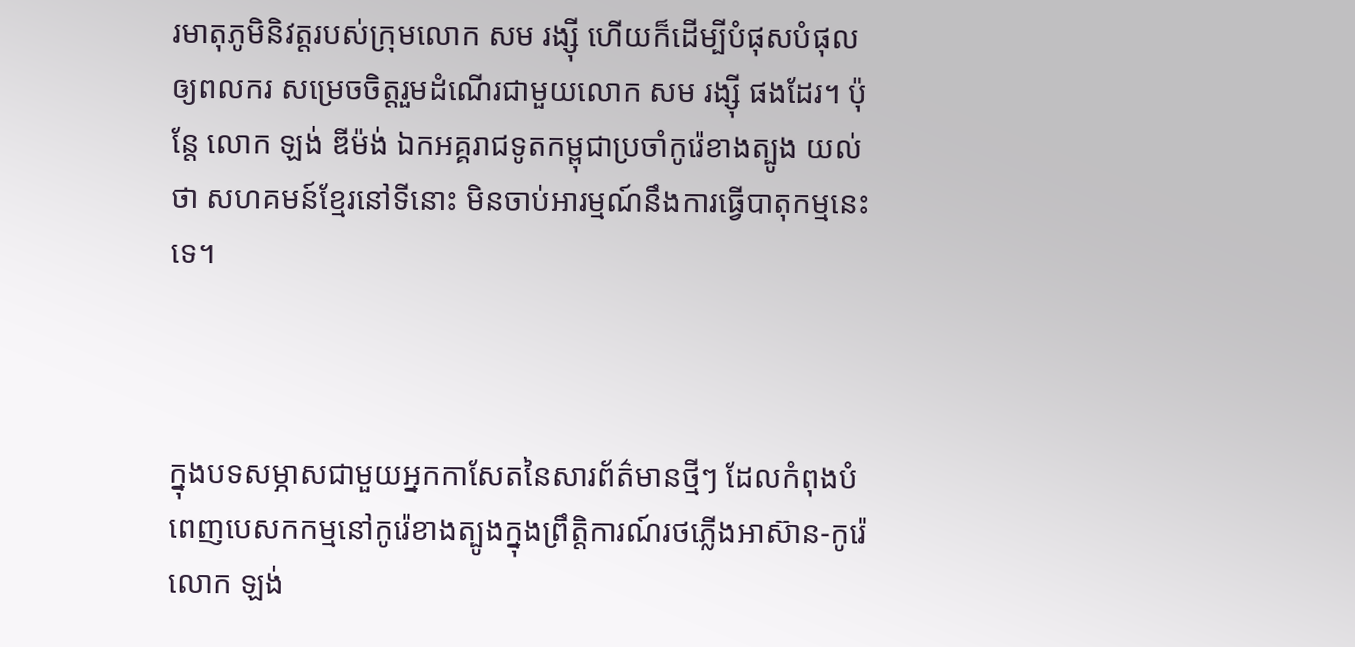រមាតុភូមិនិវត្តរបស់ក្រុមលោក សម រង្ស៊ី ហើយក៏ដើម្បីបំផុសបំផុលឲ្យពលករ សម្រេចចិត្តរួមដំណើរជាមួយលោក សម រង្ស៊ី ផងដែរ។ ប៉ុន្តែ លោក ឡង់ ឌីម៉ង់ ឯកអគ្គរាជទូតកម្ពុជាប្រចាំកូរ៉េខាងត្បូង យល់ថា សហគមន៍ខ្មែរនៅទីនោះ មិនចាប់អារម្មណ៍នឹងការធ្វើបាតុកម្មនេះទេ។



ក្នុងបទសម្ភាសជាមួយអ្នកកាសែតនៃសារព័ត៌មានថ្មីៗ ដែលកំពុងបំពេញបេសកកម្មនៅកូរ៉េខាងត្បូងក្នុងព្រឹត្តិការណ៍រថភ្លើងអាស៊ាន-កូរ៉េ លោក ឡង់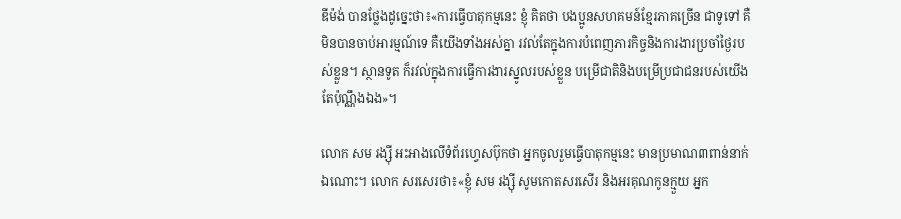ឌីម៉ង់ បានថ្លែងដូច្នេះថា៖«ការធ្វើបាតុកម្មនេះ ខ្ញុំ គិតថា បងប្អូនសហគមន៍ខ្មែរភាគច្រើន ជាទូទៅ គឺមិនបានចាប់អារម្មណ៍ទេ គឺយើងទាំងអស់គ្នា រវល់តែក្នុងការបំពេញភារកិច្ចនិងការងារប្រចាំថ្ងៃរបស់ខ្លួន។ ស្ថានទូត ក៏រវល់ក្នុងការធ្វើការងារស្នូលរបស់ខ្លួន បម្រើជាតិនិងបម្រើប្រជាជនរបស់យើងតែប៉ុណ្ណឹងឯង»។

លោក សម រង្ស៊ី អះអាងលើទំព័រហ្វេសប៊ុកថា អ្នកចូលរួមធ្វើបាតុកម្មនេះ មានប្រមាណ៣ពាន់នាក់ឯណោះ។ លោក សរសេរថា៖«ខ្ញុំ សម រង្ស៊ី សូមកោតសរសើរ និងអរគុណកូនក្មួយ អ្នក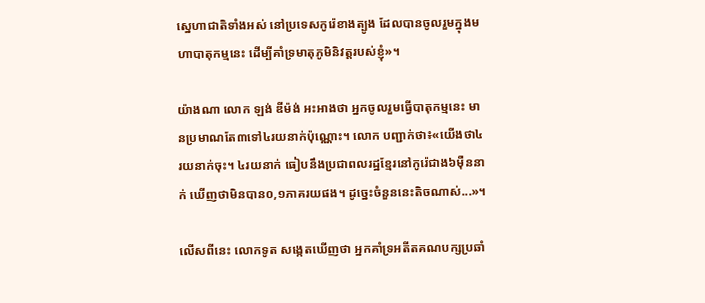ស្នេហាជាតិទាំងអស់ នៅប្រទេសកូរ៉េខាងត្បូង ដែលបានចូលរួមក្នុងមហាបាតុកម្មនេះ ដើម្បីគាំទ្រមាតុភូមិនិវត្តរបស់ខ្ញុំ»។

យ៉ាងណា លោក ឡង់ ឌីម៉ង់ អះអាងថា អ្នកចូលរួមធ្វើបាតុកម្មនេះ មានប្រមាណតែ៣ទៅ៤រយនាក់ប៉ុណ្ណោះ។ លោក បញ្ជាក់ថា៖«យើងថា៤រយនាក់ចុះ។ ៤រយនាក់ ធៀបនឹងប្រជាពលរដ្ឋខ្មែរនៅកូរ៉េជាង៦ម៉ឺននាក់ ឃើញថាមិនបាន០,១ភាគរយផង។ ដូច្នេះចំនួននេះតិចណាស់...»។

លើសពីនេះ លោកទូត សង្កេតឃើញថា អ្នកគាំទ្រអតីតគណបក្សប្រឆាំ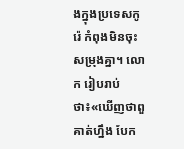ងក្នុងប្រទេសកូរ៉េ កំពុងមិនចុះសម្រុងគ្នា។ លោក រៀបរាប់ថា៖«ឃើញថាពួគាត់ហ្នឹង បែក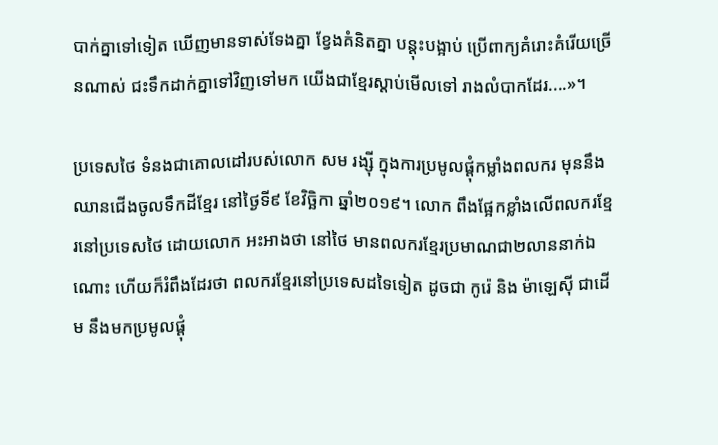បាក់គ្នាទៅទៀត ឃើញមានទាស់ទែងគ្នា ខ្វែងគំនិតគ្នា បន្តុះបង្អាប់ ប្រើពាក្យគំរោះគំរើយច្រើនណាស់ ជះទឹកដាក់គ្នាទៅវិញទៅមក យើងជាខ្មែរស្តាប់មើលទៅ រាងលំបាកដែរ....»។

ប្រទេសថៃ ទំនងជាគោលដៅរបស់លោក សម រង្ស៊ី ក្នុងការប្រមូលផ្តុំកម្លាំងពលករ មុននឹងឈានជើងចូលទឹកដីខ្មែរ នៅថ្ងៃទី៩ ខែវិច្ឆិកា ឆ្នាំ២០១៩។ លោក ពឹងផ្អែកខ្លាំងលើពលករខ្មែរនៅប្រទេសថៃ ដោយលោក អះអាងថា នៅថៃ មានពលករខ្មែរប្រមាណជា២លាននាក់ឯណោះ ហើយក៏រំពឹងដែរថា ពលករខ្មែរនៅប្រទេសដទៃទៀត ដូចជា កូរ៉េ និង ម៉ាឡេស៊ី ជាដើម នឹងមកប្រមូលផ្តុំ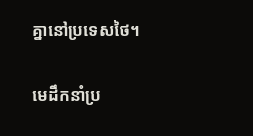គ្នានៅប្រទេសថៃ។

មេដឹកនាំប្រ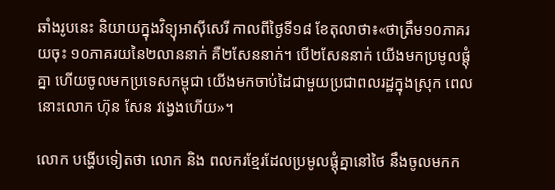ឆាំងរូបនេះ និយាយក្នុងវិទ្យុអាស៊ីសេរី កាលពីថ្ងៃទី១៨ ខែតុលាថា៖«ថាត្រឹម១០ភាគរយចុះ ១០ភាគរយនៃ២លាននាក់ គឺ២សែននាក់។ បើ២សែននាក់ យើងមកប្រមូលផ្តុំគ្នា ហើយចូលមកប្រទេសកម្ពុជា យើងមកចាប់ដៃជាមួយប្រជាពលរដ្ឋក្នុងស្រុក ពេលនោះលោក ហ៊ុន សែន វង្វេងហើយ»។

លោក បង្ហើបទៀតថា លោក និង ពលករខ្មែរដែលប្រមូលផ្តុំគ្នានៅថៃ នឹងចូលមកក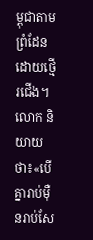ម្ពុជាតាមព្រំដែន ដោយថ្មើរជើង។ លោក និយាយថា៖«បើគ្នារាប់ម៉ឺនរាប់សែ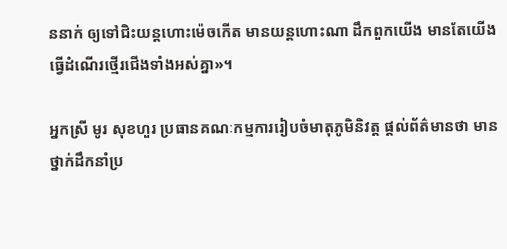ននាក់ ឲ្យទៅជិះយន្តហោះម៉េចកើត មានយន្តហោះណា ដឹកពួកយើង មានតែយើងធ្វើដំណើរថ្មើរជើងទាំងអស់គ្នា»។

អ្នកស្រី មូរ សុខហួរ ប្រធានគណៈកម្មការរៀបចំមាតុភូមិនិវត្ត ផ្តល់ព័ត៌មានថា មានថ្នាក់ដឹកនាំប្រ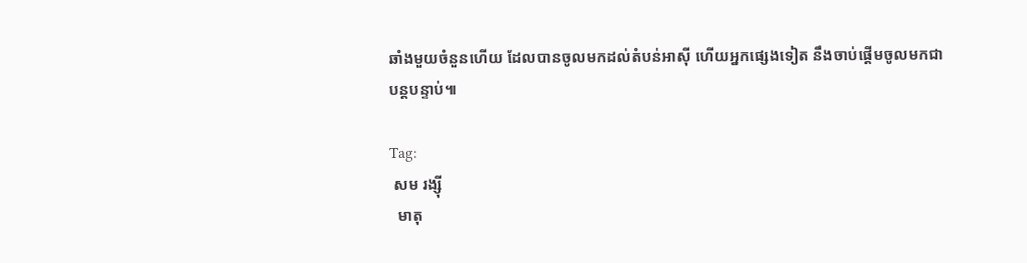ឆាំងមួយចំនួនហើយ ដែលបានចូលមកដល់តំបន់អាស៊ី ហើយអ្នកផ្សេងទៀត នឹងចាប់ផ្តើមចូលមកជាបន្តបន្ទាប់៕

Tag:
 សម រង្ស៊ី
  មាតុ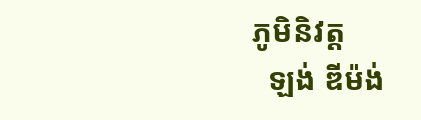ភូមិនិវត្ត
  ឡង់ ឌីម៉ង់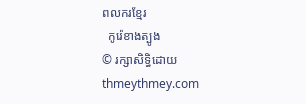ពលករខ្មែរ
  កូរ៉េខាងត្បូង
© រក្សាសិទ្ធិដោយ thmeythmey.com